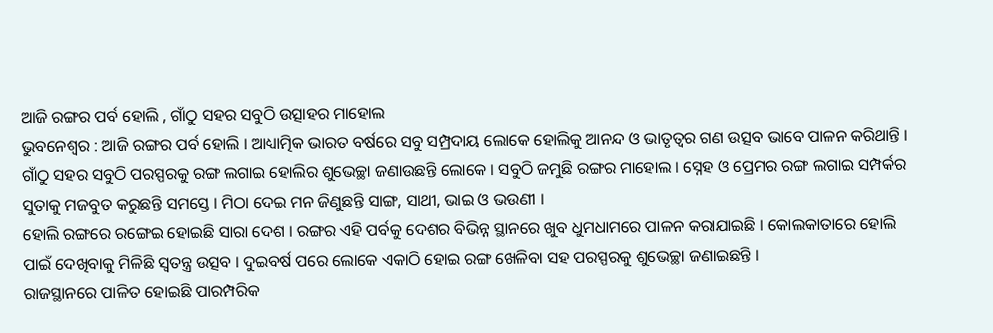ଆଜି ରଙ୍ଗର ପର୍ବ ହୋଲି , ଗାଁଠୁ ସହର ସବୁଠି ଉତ୍ସାହର ମାହୋଲ
ଭୁବନେଶ୍ବର : ଆଜି ରଙ୍ଗର ପର୍ବ ହୋଲି । ଆଧ୍ୟାତ୍ମିକ ଭାରତ ବର୍ଷରେ ସବୁ ସମ୍ପ୍ରଦାୟ ଲୋକେ ହୋଲିକୁ ଆନନ୍ଦ ଓ ଭାତୃତ୍ବର ଗଣ ଉତ୍ସବ ଭାବେ ପାଳନ କରିଥାନ୍ତି । ଗାଁଠୁ ସହର ସବୁଠି ପରସ୍ପରକୁ ରଙ୍ଗ ଲଗାଇ ହୋଲିର ଶୁଭେଚ୍ଛା ଜଣାଉଛନ୍ତି ଲୋକେ । ସବୁଠି ଜମୁଛି ରଙ୍ଗର ମାହୋଲ । ସ୍ନେହ ଓ ପ୍ରେମର ରଙ୍ଗ ଲଗାଇ ସମ୍ପର୍କର ସୁତାକୁ ମଜବୁତ କରୁଛନ୍ତି ସମସ୍ତେ । ମିଠା ଦେଇ ମନ ଜିଣୁଛନ୍ତି ସାଙ୍ଗ, ସାଥୀ, ଭାଇ ଓ ଭଉଣୀ ।
ହୋଲି ରଙ୍ଗରେ ରଙ୍ଗେଇ ହୋଇଛି ସାରା ଦେଶ । ରଙ୍ଗର ଏହି ପର୍ବକୁ ଦେଶର ବିଭିନ୍ନ ସ୍ଥାନରେ ଖୁବ ଧୁମଧାମରେ ପାଳନ କରାଯାଇଛି । କୋଲକାତାରେ ହୋଲି ପାଇଁ ଦେଖିବାକୁ ମିଳିଛି ସ୍ବତନ୍ତ୍ର ଉତ୍ସବ । ଦୁଇବର୍ଷ ପରେ ଲୋକେ ଏକାଠି ହୋଇ ରଙ୍ଗ ଖେଳିବା ସହ ପରସ୍ପରକୁ ଶୁଭେଚ୍ଛା ଜଣାଇଛନ୍ତି ।
ରାଜସ୍ଥାନରେ ପାଳିତ ହୋଇଛି ପାରମ୍ପରିକ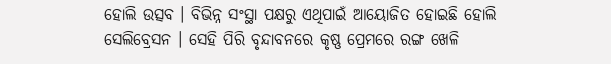ହୋଲି ଉତ୍ସବ । ବିଭିନ୍ନ ସଂସ୍ଥା ପକ୍ଷରୁ ଏଥିପାଇଁ ଆୟୋଜିତ ହୋଇଛି ହୋଲି ସେଲିବ୍ରେସନ । ସେହି ପିରି ବୃନ୍ଦାବନରେ କୃଷ୍ଣ ପ୍ରେମରେ ରଙ୍ଗ ଖେଳି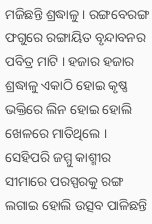ମଜିଛନ୍ତି ଶ୍ରଦ୍ଧାଳୁ । ରଙ୍ଗବେରଙ୍ଗ ଫଗୁରେ ରଙ୍ଗାୟିତ ବୃନ୍ଦାବନର ପବିତ୍ର ମାଟି । ହଜାର ହଜାର ଶ୍ରଦ୍ଧାଳୁ ଏକାଠି ହୋଇ କୃଷ୍ଣ ଭକ୍ତିରେ ଲିନ ହୋଇ ହୋଲି ଖେଳରେ ମାତିଥିଲେ । ସେହିପରି ଜମ୍ମୁ କାଶ୍ମୀର ସୀମାରେ ପରସ୍ପରକୁ ରଙ୍ଗ ଲଗାଇ ହୋଲି ଉତ୍ସବ ପାଳିଛନ୍ତି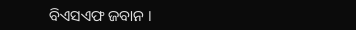ବିଏସଏଫ ଜବାନ ।